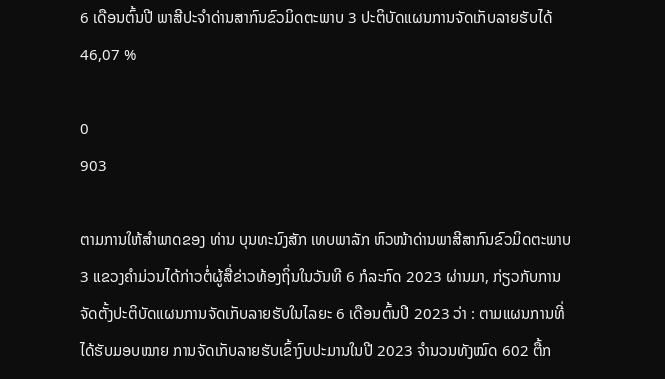6 ເດືອນຕົ້ນປີ ພາສີປະຈໍາດ່ານສາກົນຂົວມິດຕະພາບ 3 ປະຕິບັດແຜນການຈັດເກັບລາຍຮັບໄດ້ 46,07 %

0
903

ຕາມການໃຫ້ສໍາພາດຂອງ ທ່ານ ບຸນທະນົງສັກ ເທບພາລັກ ຫົວໜ້າດ່ານພາສີສາກົນຂົວມິດຕະພາບ 3 ແຂວງຄໍາມ່ວນໄດ້ກ່າວຕໍ່ຜູ້ສື່ຂ່າວທ້ອງຖິ່ນໃນວັນທີ 6 ກໍລະກົດ 2023 ຜ່ານມາ, ກ່ຽວກັບການຈັດຕັ້ງປະຕິບັດແຜນການຈັດເກັບລາຍຮັບໃນໄລຍະ 6 ເດືອນຕົ້ນປີ 2023 ວ່າ : ຕາມແຜນການທີ່ໄດ້ຮັບມອບໝາຍ ການຈັດເກັບລາຍຮັບເຂົ້າງົບປະມານໃນປີ 2023 ຈໍານວນທັງໝົດ 602 ຕື້ກ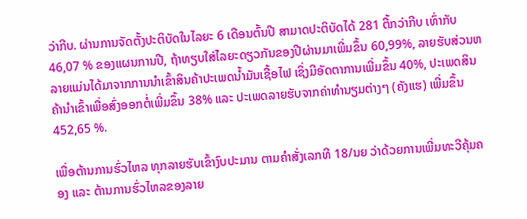ວ່າກີບ. ຜ່ານການຈັດຕັ້ງປະຕິບັດໃນໄລຍະ 6 ເດືອນຕົ້ນປີ ສາມາດປະຕິບັດໄດ້ 281 ຕື້ກວ່າກີບ ເທົ່າກັບ 46,07 % ຂອງແຜນການປີ, ຖ້າທຽບໃສ່ໄລຍະດຽວກັນຂອງປີຜ່ານມາເພີ່ມຂຶ້ນ 60,99%, ລາຍຮັບສ່ວນຫລາຍແມ່ນໄດ້ມາຈາກການນໍາເຂົ້າສິນຄ້າປະເພດນໍ້າມັນເຊື້ອໄຟ ເຊິ່ງມີອັດຕາການເພີ່ມຂຶ້ນ 40%, ປະເພດສິນຄ້ານໍາເຂົ້າເພື່ອສົ່ງອອກຕໍ່ເພີ່ມຂຶ້ນ 38% ແລະ ປະເພດລາຍຮັບຈາກຄ່າທໍານຽມຕ່າງໆ (ຄັງແຮ) ເພີ່ມຂຶ້ນ 452,65 %.

ເພື່ອຕ້ານການຮົ່ວໄຫລ ທຸກລາຍຮັບເຂົ້າງົບປະມານ ຕາມຄໍາສັ່ງເລກທີ 18/ນຍ ວ່າດ້ວຍການເພີ່ມທະວີຄຸ້ມຄອງ ແລະ ຕ້ານການຮົ່ວໄຫລຂອງລາຍ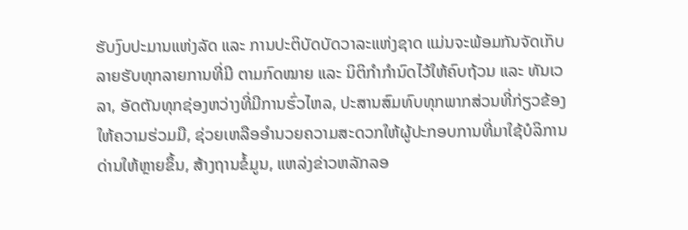ຮັບງົບປະມານແຫ່ງລັດ ແລະ ການປະຕິບັດບັດວາລະແຫ່ງຊາດ ແມ່ນຈະພ້ອມກັນຈັດເກັບລາຍຮັບທຸກລາຍການທີ່ມີ ຕາມກົດໝາຍ ແລະ ນິຕິກໍາກໍານົດໄວ້ໃຫ້ຄົບຖ້ວນ ແລະ ທັນເວລາ, ອັດຕັນທຸກຊ່ອງຫວ່າງທີ່ມີການຮົ່ວໄຫລ, ປະສານສົມທົບທຸກພາກສ່ວນທີ່ກ່ຽວຂ້ອງໃຫ້ຄວາມຮ່ວມມື, ຊ່ວຍເຫລືອອໍານວຍຄວາມສະດວກໃຫ້ຜູ້ປະກອບການທີ່ມາໃຊ້ບໍລິການດ່ານໃຫ້ຫຼາຍຂຶ້ນ, ສ້າງຖານຂໍ້ມູນ, ແຫລ່ງຂ່າວຫລັກລອ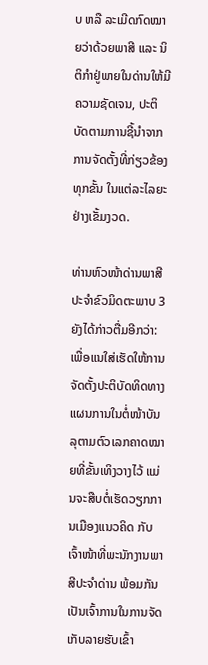ບ ຫລື ລະເມີດກົດໝາຍວ່າດ້ວຍພາສີ ແລະ ນິຕິກໍາຢູ່ພາຍໃນດ່ານໃຫ້ມີຄວາມຊັດເຈນ, ປະຕິບັດຕາມການຊີ້ນໍາຈາກການຈັດຕັ້ງທີ່ກ່ຽວຂ້ອງທຸກຂັ້ນ ໃນແຕ່ລະໄລຍະຢ່າງເຂັ້ມງວດ.

ທ່ານຫົວໜ້າດ່ານພາສີປະຈໍາຂົວມິດຕະພາບ 3 ຍັງໄດ້ກ່າວຕື່ມອີກວ່າ: ເພື່ອແນໃສ່ເຮັດໃຫ້ການຈັດຕັ້ງປະຕິບັດທິດທາງແຜນການໃນຕໍ່ໜ້າບັນລຸຕາມຕົວເລກຄາດໝາຍທີ່ຂັ້ນເທິງວາງໄວ້ ແມ່ນຈະສືບຕໍ່ເຮັດວຽກການເມືອງແນວຄິດ ກັບເຈົ້າໜ້າທີ່ພະນັກງານພາສີປະຈໍາດ່ານ ພ້ອມກັນ ເປັນເຈົ້າການໃນການຈັດເກັບລາຍຮັບເຂົ້າ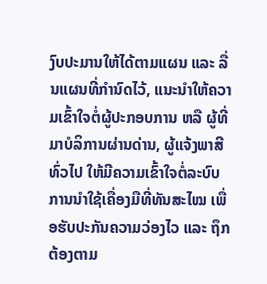ງົບປະມານໃຫ້ໄດ້ຕາມແຜນ ແລະ ລື່ນແຜນທີ່ກໍານົດໄວ້, ແນະນໍາໃຫ້ຄວາມເຂົ້າໃຈຕໍ່ຜູ້ປະກອບການ ຫລື ຜູ້ທີ່ມາບໍລິການຜ່ານດ່ານ, ຜູ້ແຈ້ງພາສີທົ່ວໄປ ໃຫ້ມີຄວາມເຂົ້າໃຈຕໍ່ລະບົບການນໍາໃຊ້ເຄື່ອງມືທີ່ທັນສະໄໝ ເພື່ອຮັບປະກັນຄວາມວ່ອງໄວ ແລະ ຖຶກຕ້ອງຕາມ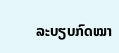ລະບຽບກົດໝາ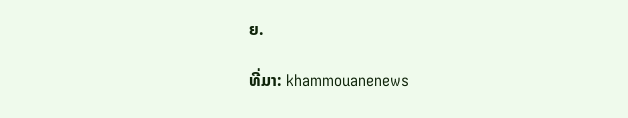ຍ.

ທີ່ມາ: khammouanenews